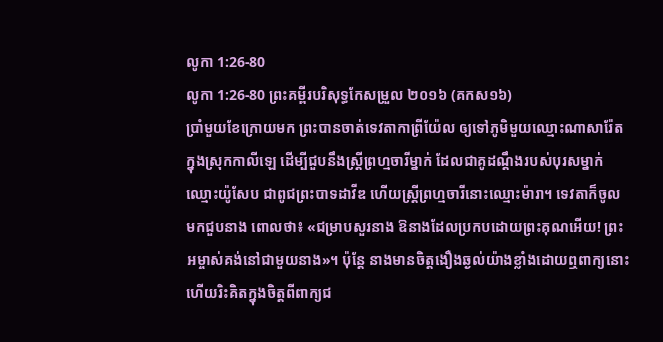លូកា 1:26-80
លូកា 1:26-80 ព្រះគម្ពីរបរិសុទ្ធកែសម្រួល ២០១៦ (គកស១៦)
ប្រាំមួយខែក្រោយមក ព្រះបានចាត់ទេវតាកាព្រីយ៉ែល ឲ្យទៅភូមិមួយឈ្មោះណាសារ៉ែត ក្នុងស្រុកកាលីឡេ ដើម្បីជួបនឹងស្ត្រីព្រហ្មចារីម្នាក់ ដែលជាគូដណ្តឹងរបស់បុរសម្នាក់ឈ្មោះយ៉ូសែប ជាពូជព្រះបាទដាវីឌ ហើយស្ត្រីព្រហ្មចារីនោះឈ្មោះម៉ារា។ ទេវតាក៏ចូលមកជួបនាង ពោលថា៖ «ជម្រាបសួរនាង ឱនាងដែលប្រកបដោយព្រះគុណអើយ! ព្រះអម្ចាស់គង់នៅជាមួយនាង»។ ប៉ុន្តែ នាងមានចិត្តងឿងឆ្ងល់យ៉ាងខ្លាំងដោយឮពាក្យនោះ ហើយរិះគិតក្នុងចិត្តពីពាក្យជ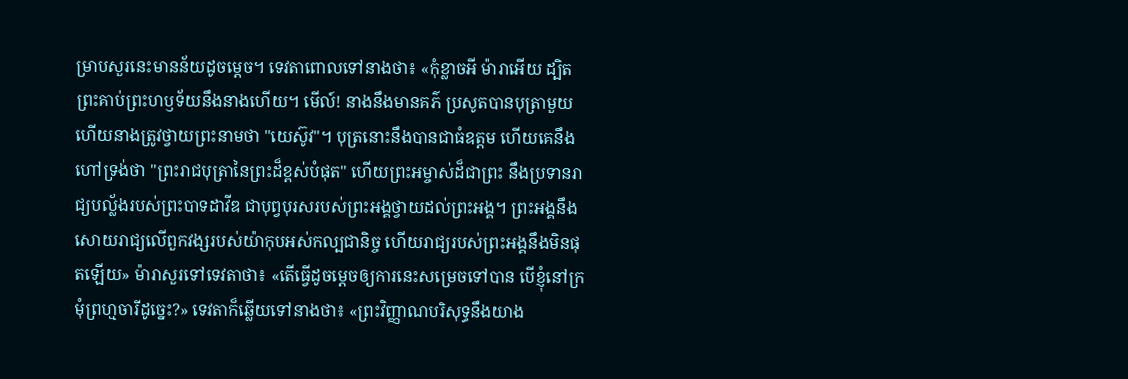ម្រាបសួរនេះមានន័យដូចម្តេច។ ទេវតាពោលទៅនាងថា៖ «កុំខ្លាចអី ម៉ារាអើយ ដ្បិតព្រះគាប់ព្រះហឫទ័យនឹងនាងហើយ។ មើល៍! នាងនឹងមានគភ៌ ប្រសូតបានបុត្រាមួយ ហើយនាងត្រូវថ្វាយព្រះនាមថា "យេស៊ូវ"។ បុត្រនោះនឹងបានជាធំឧត្តម ហើយគេនឹងហៅទ្រង់ថា "ព្រះរាជបុត្រានៃព្រះដ៏ខ្ពស់បំផុត" ហើយព្រះអម្ចាស់ដ៏ជាព្រះ នឹងប្រទានរាជ្យបល្ល័ងរបស់ព្រះបាទដាវីឌ ជាបុព្វបុរសរបស់ព្រះអង្គថ្វាយដល់ព្រះអង្គ។ ព្រះអង្គនឹងសោយរាជ្យលើពួកវង្សរបស់យ៉ាកុបអស់កល្បជានិច្ច ហើយរាជ្យរបស់ព្រះអង្គនឹងមិនផុតឡើយ» ម៉ារាសួរទៅទេវតាថា៖ «តើធ្វើដូចម្តេចឲ្យការនេះសម្រេចទៅបាន បើខ្ញុំនៅក្រមុំព្រហ្មចារីដូច្នេះ?» ទេវតាក៏ឆ្លើយទៅនាងថា៖ «ព្រះវិញ្ញាណបរិសុទ្ធនឹងយាង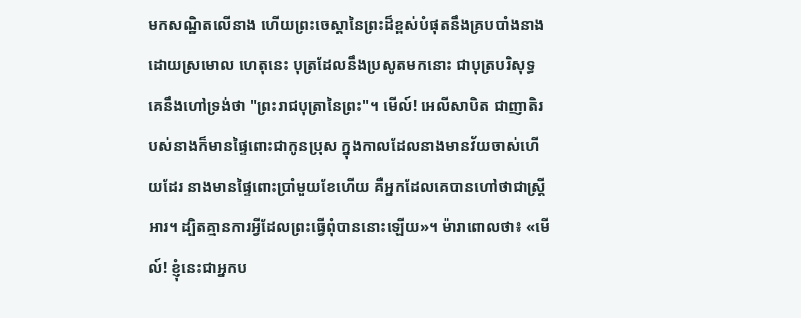មកសណ្ឋិតលើនាង ហើយព្រះចេស្តានៃព្រះដ៏ខ្ពស់បំផុតនឹងគ្របបាំងនាងដោយស្រមោល ហេតុនេះ បុត្រដែលនឹងប្រសូតមកនោះ ជាបុត្របរិសុទ្ធ គេនឹងហៅទ្រង់ថា "ព្រះរាជបុត្រានៃព្រះ"។ មើល៍! អេលីសាបិត ជាញាតិរបស់នាងក៏មានផ្ទៃពោះជាកូនប្រុស ក្នុងកាលដែលនាងមានវ័យចាស់ហើយដែរ នាងមានផ្ទៃពោះប្រាំមួយខែហើយ គឺអ្នកដែលគេបានហៅថាជាស្ត្រីអារ។ ដ្បិតគ្មានការអ្វីដែលព្រះធ្វើពុំបាននោះឡើយ»។ ម៉ារាពោលថា៖ «មើល៍! ខ្ញុំនេះជាអ្នកប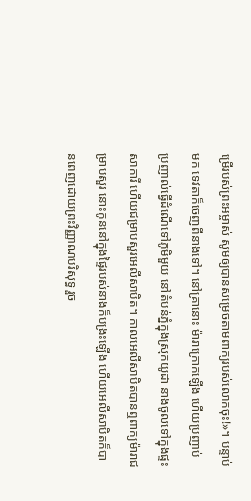ម្រើរបស់ព្រះអម្ចាស់ សូមឲ្យបានសម្រេចតាមពាក្យរបស់លោកចុះ!»។ បន្ទាប់មក ទេវតាក៏ចេញពីនាងទៅ។ នៅគ្រានោះ ម៉ារាក្រោកឡើង ហើយប្រញាប់ប្រញាល់ធ្វើដំណើទៅភូមិមួយ នៅតំបន់ភ្នំក្នុងស្រុកយូដា នាងចូលទៅក្នុងផ្ទះសាការី ហើយជម្រាបសួរអេលីសាបិត។ កាលអេលីសាបិតបានឮពាក្យម៉ារាជម្រាបសួរ នោះកូននៅក្នុងផ្ទៃរបស់នាងក៏បង្រះឡើង ហើយអេលីសាបិតក៏បានពេញដោយព្រះវិញ្ញាណបរិសុទ្ធ រួច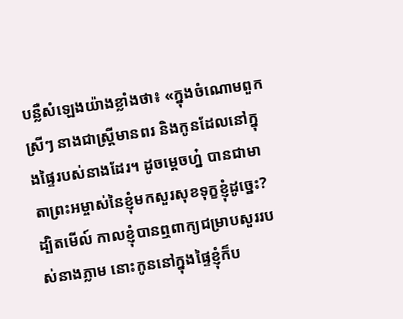បន្លឺសំឡេងយ៉ាងខ្លាំងថា៖ «ក្នុងចំណោមពួកស្រីៗ នាងជាស្ត្រីមានពរ និងកូនដែលនៅក្នុងផ្ទៃរបស់នាងដែរ។ ដូចម្តេចហ្ន៎ បានជាមាតាព្រះអម្ចាស់នៃខ្ញុំមកសួរសុខទុក្ខខ្ញុំដូច្នេះ? ដ្បិតមើល៍ កាលខ្ញុំបានឮពាក្យជម្រាបសួររបស់នាងភ្លាម នោះកូននៅក្នុងផ្ទៃខ្ញុំក៏ប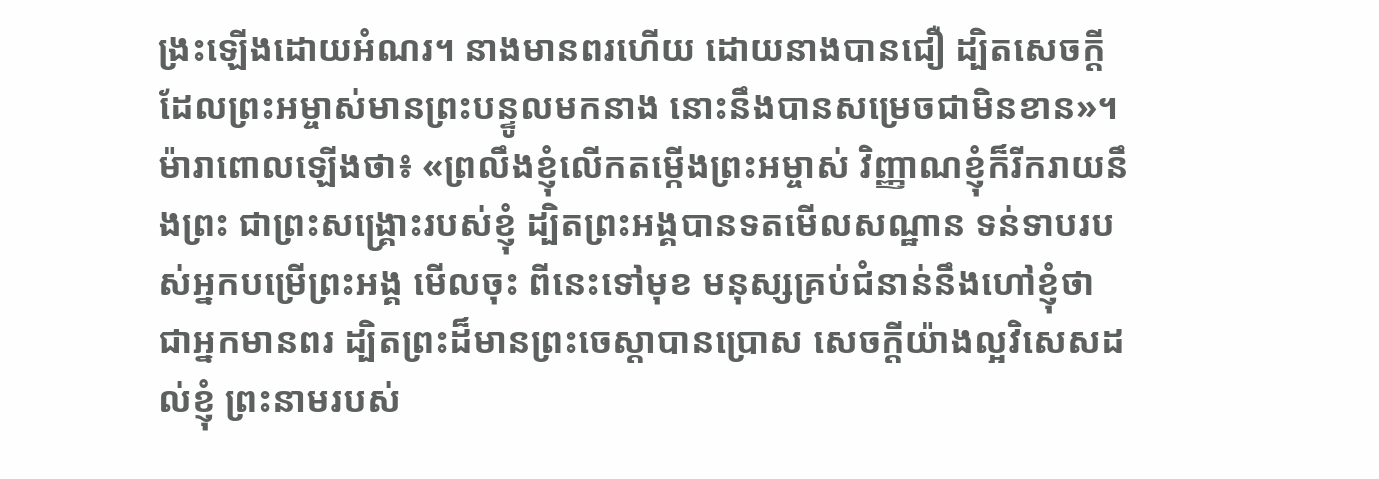ង្រះឡើងដោយអំណរ។ នាងមានពរហើយ ដោយនាងបានជឿ ដ្បិតសេចក្តីដែលព្រះអម្ចាស់មានព្រះបន្ទូលមកនាង នោះនឹងបានសម្រេចជាមិនខាន»។ ម៉ារាពោលឡើងថា៖ «ព្រលឹងខ្ញុំលើកតម្កើងព្រះអម្ចាស់ វិញ្ញាណខ្ញុំក៏រីករាយនឹងព្រះ ជាព្រះសង្គ្រោះរបស់ខ្ញុំ ដ្បិតព្រះអង្គបានទតមើលសណ្ឋាន ទន់ទាបរបស់អ្នកបម្រើព្រះអង្គ មើលចុះ ពីនេះទៅមុខ មនុស្សគ្រប់ជំនាន់នឹងហៅខ្ញុំថា ជាអ្នកមានពរ ដ្បិតព្រះដ៏មានព្រះចេស្តាបានប្រោស សេចក្តីយ៉ាងល្អវិសេសដល់ខ្ញុំ ព្រះនាមរបស់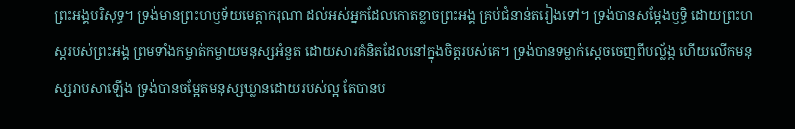ព្រះអង្គបរិសុទ្ធ។ ទ្រង់មានព្រះហឫទ័យមេត្តាករុណា ដល់អស់អ្នកដែលកោតខ្លាចព្រះអង្គ គ្រប់ជំនាន់តរៀងទៅ។ ទ្រង់បានសម្តែងឫទ្ធិ ដោយព្រះហស្តរបស់ព្រះអង្គ ព្រមទាំងកម្ចាត់កម្ចាយមនុស្សអំនួត ដោយសារគំនិតដែលនៅក្នុងចិត្តរបស់គេ។ ទ្រង់បានទម្លាក់ស្តេចចេញពីបល្ល័ង្ក ហើយលើកមនុស្សរាបសាឡើង ទ្រង់បានចម្អែតមនុស្សឃ្លានដោយរបស់ល្អ តែបានប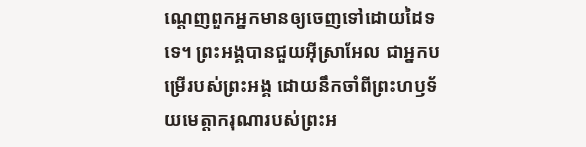ណ្តេញពួកអ្នកមានឲ្យចេញទៅដោយដៃទទេ។ ព្រះអង្គបានជួយអ៊ីស្រាអែល ជាអ្នកបម្រើរបស់ព្រះអង្គ ដោយនឹកចាំពីព្រះហឫទ័យមេត្តាករុណារបស់ព្រះអ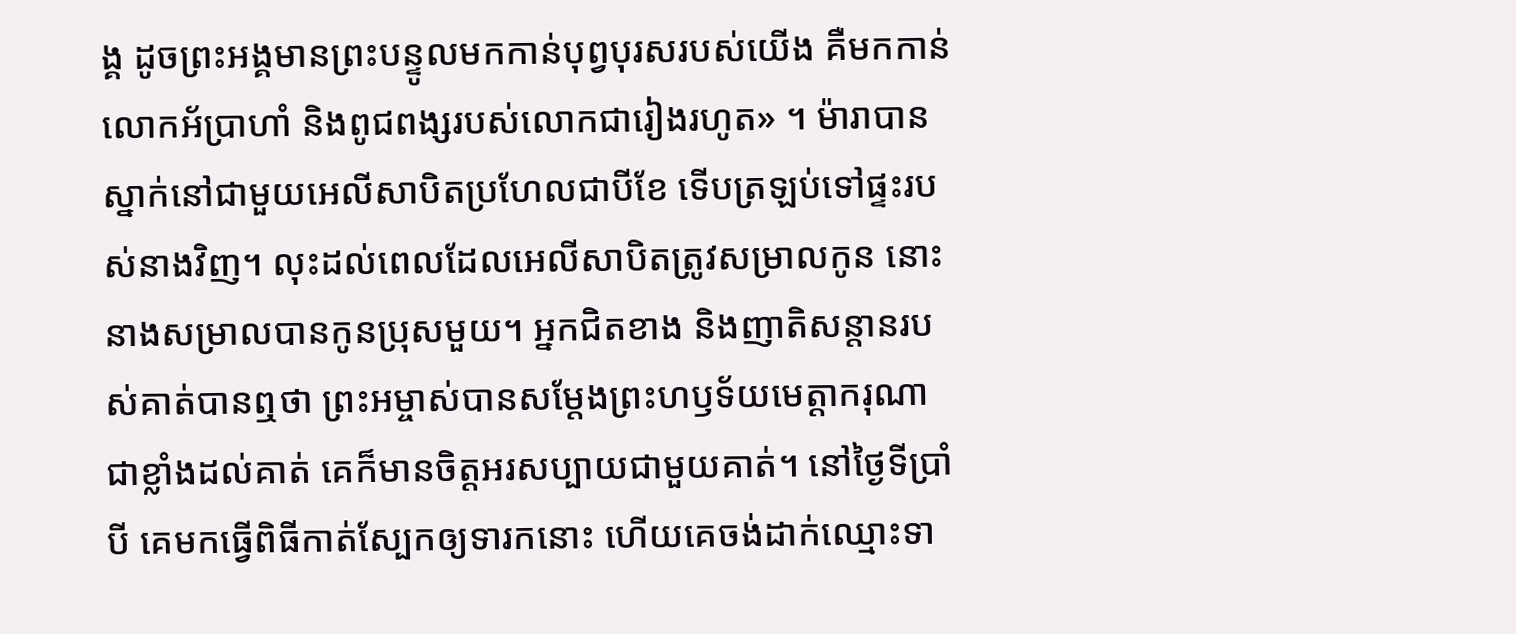ង្គ ដូចព្រះអង្គមានព្រះបន្ទូលមកកាន់បុព្វបុរសរបស់យើង គឺមកកាន់លោកអ័ប្រាហាំ និងពូជពង្សរបស់លោកជារៀងរហូត» ។ ម៉ារាបានស្នាក់នៅជាមួយអេលីសាបិតប្រហែលជាបីខែ ទើបត្រឡប់ទៅផ្ទះរបស់នាងវិញ។ លុះដល់ពេលដែលអេលីសាបិតត្រូវសម្រាលកូន នោះនាងសម្រាលបានកូនប្រុសមួយ។ អ្នកជិតខាង និងញាតិសន្តានរបស់គាត់បានឮថា ព្រះអម្ចាស់បានសម្តែងព្រះហឫទ័យមេត្តាករុណាជាខ្លាំងដល់គាត់ គេក៏មានចិត្តអរសប្បាយជាមួយគាត់។ នៅថ្ងៃទីប្រាំបី គេមកធ្វើពិធីកាត់ស្បែកឲ្យទារកនោះ ហើយគេចង់ដាក់ឈ្មោះទា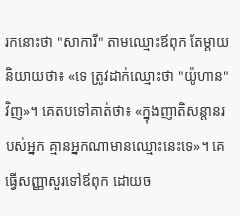រកនោះថា "សាការី" តាមឈ្មោះឪពុក តែម្តាយនិយាយថា៖ «ទេ ត្រូវដាក់ឈ្មោះថា "យ៉ូហាន" វិញ»។ គេតបទៅគាត់ថា៖ «ក្នុងញាតិសន្តានរបស់អ្នក គ្មានអ្នកណាមានឈ្មោះនេះទេ»។ គេធ្វើសញ្ញាសួរទៅឪពុក ដោយច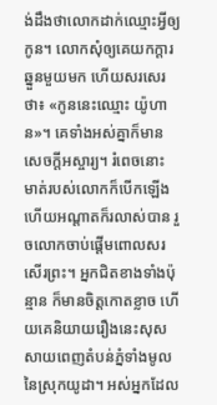ង់ដឹងថាលោកដាក់ឈ្មោះអ្វីឲ្យកូន។ លោកសុំឲ្យគេយកក្តារឆ្នួនមួយមក ហើយសរសេរថា៖ «កូននេះឈ្មោះ យ៉ូហាន»។ គេទាំងអស់គ្នាក៏មានសេចក្តីអស្ចារ្យ។ រំពេចនោះ មាត់របស់លោកក៏បើកឡើង ហើយអណ្តាតក៏រលាស់បាន រួចលោកចាប់ផ្តើមពោលសរសើរព្រះ។ អ្នកជិតខាងទាំងប៉ុន្មាន ក៏មានចិត្តកោតខ្លាច ហើយគេនិយាយរឿងនេះសុសសាយពេញតំបន់ភ្នំទាំងមូលនៃស្រុកយូដា។ អស់អ្នកដែល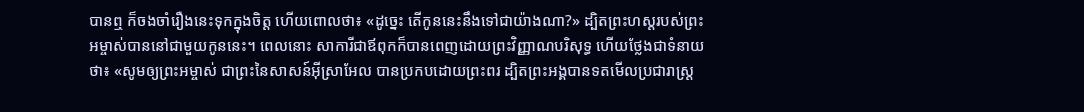បានឮ ក៏ចងចាំរឿងនេះទុកក្នុងចិត្ត ហើយពោលថា៖ «ដូច្នេះ តើកូននេះនឹងទៅជាយ៉ាងណា?» ដ្បិតព្រះហស្តរបស់ព្រះអម្ចាស់បាននៅជាមួយកូននេះ។ ពេលនោះ សាការីជាឪពុកក៏បានពេញដោយព្រះវិញ្ញាណបរិសុទ្ធ ហើយថ្លែងជាទំនាយថា៖ «សូមឲ្យព្រះអម្ចាស់ ជាព្រះនៃសាសន៍អ៊ីស្រាអែល បានប្រកបដោយព្រះពរ ដ្បិតព្រះអង្គបានទតមើលប្រជារាស្ត្រ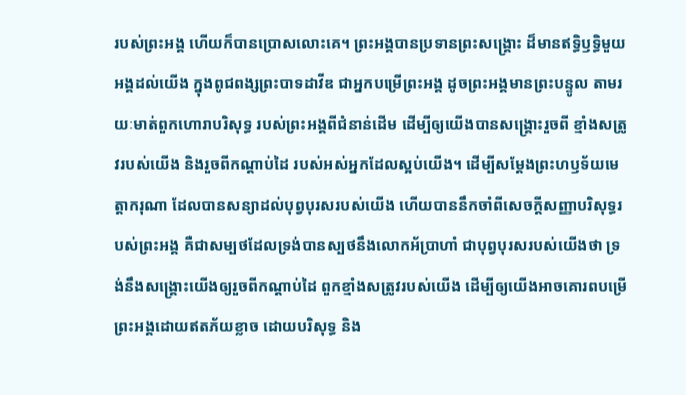របស់ព្រះអង្គ ហើយក៏បានប្រោសលោះគេ។ ព្រះអង្គបានប្រទានព្រះសង្រ្គោះ ដ៏មានឥទ្ធិឫទ្ធិមួយអង្គដល់យើង ក្នុងពូជពង្សព្រះបាទដាវីឌ ជាអ្នកបម្រើព្រះអង្គ ដូចព្រះអង្គមានព្រះបន្ទូល តាមរយៈមាត់ពួកហោរាបរិសុទ្ធ របស់ព្រះអង្គពីជំនាន់ដើម ដើម្បីឲ្យយើងបានសង្គ្រោះរួចពី ខ្មាំងសត្រូវរបស់យើង និងរួចពីកណ្តាប់ដៃ របស់អស់អ្នកដែលស្អប់យើង។ ដើម្បីសម្ដែងព្រះហឫទ័យមេត្តាករុណា ដែលបានសន្យាដល់បុព្វបុរសរបស់យើង ហើយបាននឹកចាំពីសេចក្តីសញ្ញាបរិសុទ្ធរបស់ព្រះអង្គ គឺជាសម្បថដែលទ្រង់បានស្បថនឹងលោកអ័ប្រាហាំ ជាបុព្វបុរសរបស់យើងថា ទ្រង់នឹងសង្គ្រោះយើងឲ្យរួចពីកណ្តាប់ដៃ ពួកខ្មាំងសត្រូវរបស់យើង ដើម្បីឲ្យយើងអាចគោរពបម្រើ ព្រះអង្គដោយឥតភ័យខ្លាច ដោយបរិសុទ្ធ និង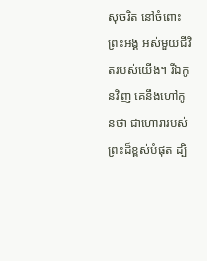សុចរិត នៅចំពោះព្រះអង្គ អស់មួយជីវិតរបស់យើង។ រីឯកូនវិញ គេនឹងហៅកូនថា ជាហោរារបស់ព្រះដ៏ខ្ពស់បំផុត ដ្បិ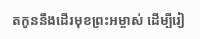តកូននឹងដើរមុខព្រះអម្ចាស់ ដើម្បីរៀ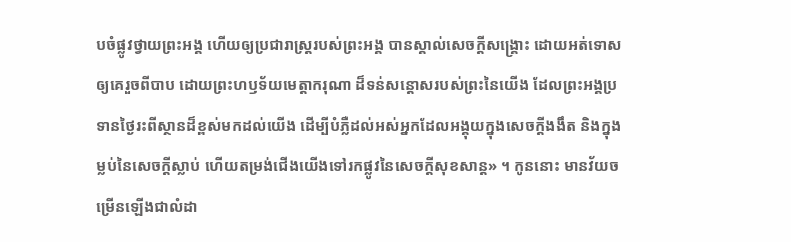បចំផ្លូវថ្វាយព្រះអង្គ ហើយឲ្យប្រជារាស្ត្ររបស់ព្រះអង្គ បានស្គាល់សេចក្តីសង្គ្រោះ ដោយអត់ទោសឲ្យគេរួចពីបាប ដោយព្រះហឫទ័យមេត្តាករុណា ដ៏ទន់សន្ដោសរបស់ព្រះនៃយើង ដែលព្រះអង្គប្រទានថ្ងៃរះពីស្ថានដ៏ខ្ពស់មកដល់យើង ដើម្បីបំភ្លឺដល់អស់អ្នកដែលអង្គុយក្នុងសេចក្តីងងឹត និងក្នុងម្លប់នៃសេចក្តីស្លាប់ ហើយតម្រង់ជើងយើងទៅរកផ្លូវនៃសេចក្ដីសុខសាន្ត» ។ កូននោះ មានវ័យចម្រើនឡើងជាលំដា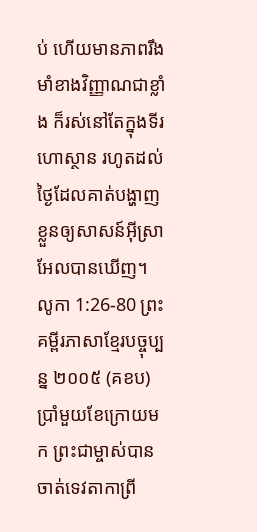ប់ ហើយមានភាពរឹងមាំខាងវិញ្ញាណជាខ្លាំង ក៏រស់នៅតែក្នុងទីរហោស្ថាន រហូតដល់ថ្ងៃដែលគាត់បង្ហាញខ្លួនឲ្យសាសន៍អ៊ីស្រាអែលបានឃើញ។
លូកា 1:26-80 ព្រះគម្ពីរភាសាខ្មែរបច្ចុប្បន្ន ២០០៥ (គខប)
ប្រាំមួយខែក្រោយមក ព្រះជាម្ចាស់បានចាត់ទេវតាកាព្រី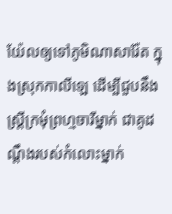យ៉ែលឲ្យទៅភូមិណាសារ៉ែត ក្នុងស្រុកកាលីឡេ ដើម្បីជួបនឹងស្ត្រីក្រមុំព្រហ្មចារីម្នាក់ ជាគូដណ្ដឹងរបស់កំលោះម្នាក់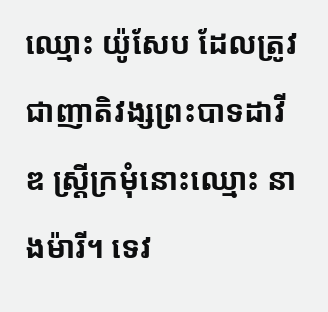ឈ្មោះ យ៉ូសែប ដែលត្រូវជាញាតិវង្សព្រះបាទដាវីឌ ស្ត្រីក្រមុំនោះឈ្មោះ នាងម៉ារី។ ទេវ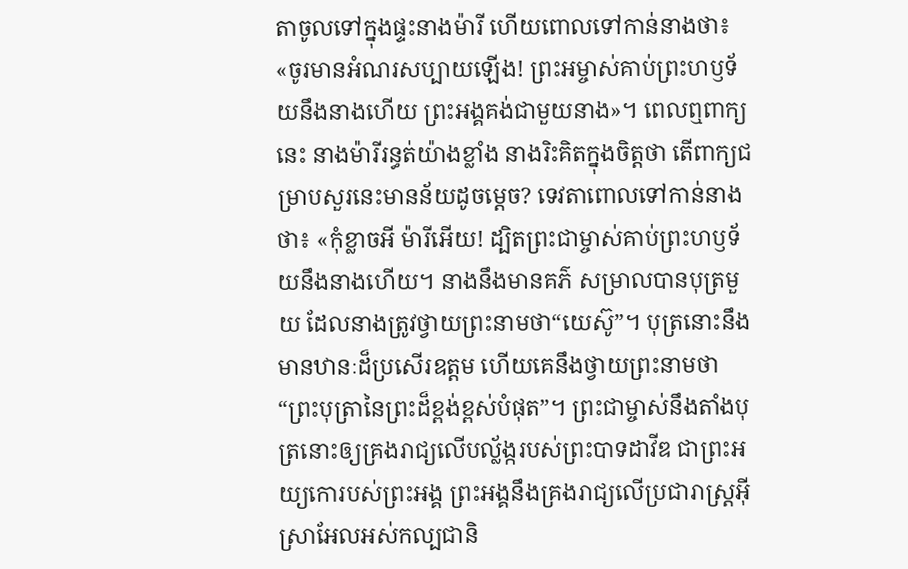តាចូលទៅក្នុងផ្ទះនាងម៉ារី ហើយពោលទៅកាន់នាងថា៖ «ចូរមានអំណរសប្បាយឡើង! ព្រះអម្ចាស់គាប់ព្រះហឫទ័យនឹងនាងហើយ ព្រះអង្គគង់ជាមួយនាង»។ ពេលឮពាក្យនេះ នាងម៉ារីរន្ធត់យ៉ាងខ្លាំង នាងរិះគិតក្នុងចិត្តថា តើពាក្យជម្រាបសួរនេះមានន័យដូចម្ដេច? ទេវតាពោលទៅកាន់នាងថា៖ «កុំខ្លាចអី ម៉ារីអើយ! ដ្បិតព្រះជាម្ចាស់គាប់ព្រះហឫទ័យនឹងនាងហើយ។ នាងនឹងមានគភ៌ សម្រាលបានបុត្រមួយ ដែលនាងត្រូវថ្វាយព្រះនាមថា“យេស៊ូ”។ បុត្រនោះនឹងមានឋានៈដ៏ប្រសើរឧត្ដម ហើយគេនឹងថ្វាយព្រះនាមថា “ព្រះបុត្រានៃព្រះដ៏ខ្ពង់ខ្ពស់បំផុត”។ ព្រះជាម្ចាស់នឹងតាំងបុត្រនោះឲ្យគ្រងរាជ្យលើបល្ល័ង្ករបស់ព្រះបាទដាវីឌ ជាព្រះអយ្យកោរបស់ព្រះអង្គ ព្រះអង្គនឹងគ្រងរាជ្យលើប្រជារាស្ត្រអ៊ីស្រាអែលអស់កល្បជានិ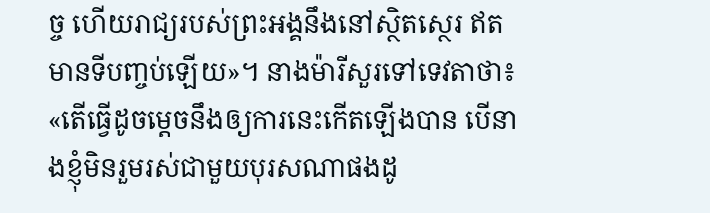ច្ច ហើយរាជ្យរបស់ព្រះអង្គនឹងនៅស្ថិតស្ថេរ ឥតមានទីបញ្ចប់ឡើយ»។ នាងម៉ារីសួរទៅទេវតាថា៖ «តើធ្វើដូចម្ដេចនឹងឲ្យការនេះកើតឡើងបាន បើនាងខ្ញុំមិនរួមរស់ជាមួយបុរសណាផងដូ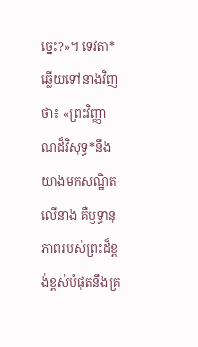ច្នេះ?»។ ទេវតា*ឆ្លើយទៅនាងវិញថា៖ «ព្រះវិញ្ញាណដ៏វិសុទ្ធ*នឹងយាងមកសណ្ឋិតលើនាង គឺឫទ្ធានុភាពរបស់ព្រះដ៏ខ្ពង់ខ្ពស់បំផុតនឹងគ្រ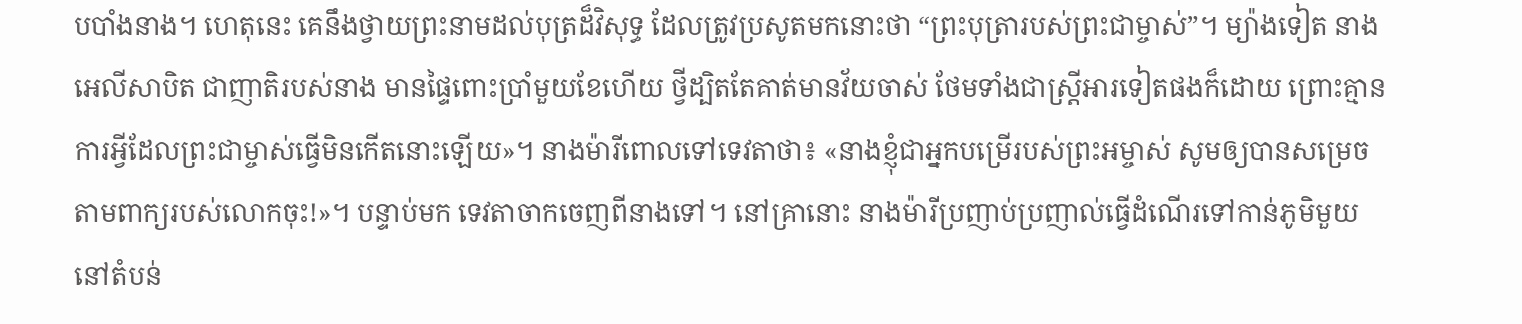បបាំងនាង។ ហេតុនេះ គេនឹងថ្វាយព្រះនាមដល់បុត្រដ៏វិសុទ្ធ ដែលត្រូវប្រសូតមកនោះថា “ព្រះបុត្រារបស់ព្រះជាម្ចាស់”។ ម្យ៉ាងទៀត នាងអេលីសាបិត ជាញាតិរបស់នាង មានផ្ទៃពោះប្រាំមួយខែហើយ ថ្វីដ្បិតតែគាត់មានវ័យចាស់ ថែមទាំងជាស្ត្រីអារទៀតផងក៏ដោយ ព្រោះគ្មានការអ្វីដែលព្រះជាម្ចាស់ធ្វើមិនកើតនោះឡើយ»។ នាងម៉ារីពោលទៅទេវតាថា៖ «នាងខ្ញុំជាអ្នកបម្រើរបស់ព្រះអម្ចាស់ សូមឲ្យបានសម្រេចតាមពាក្យរបស់លោកចុះ!»។ បន្ទាប់មក ទេវតាចាកចេញពីនាងទៅ។ នៅគ្រានោះ នាងម៉ារីប្រញាប់ប្រញាល់ធ្វើដំណើរទៅកាន់ភូមិមួយ នៅតំបន់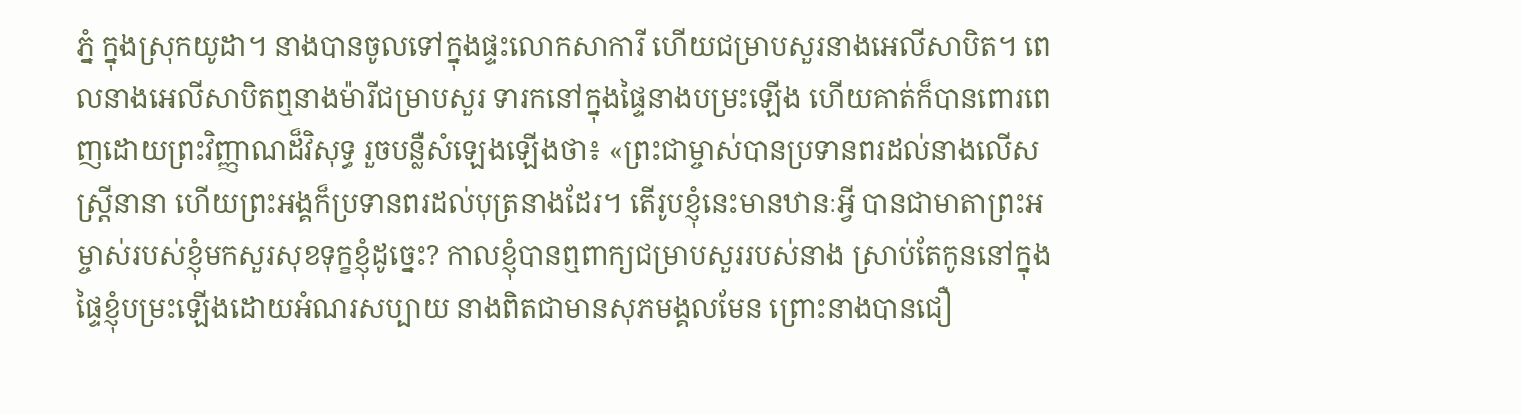ភ្នំ ក្នុងស្រុកយូដា។ នាងបានចូលទៅក្នុងផ្ទះលោកសាការី ហើយជម្រាបសួរនាងអេលីសាបិត។ ពេលនាងអេលីសាបិតឮនាងម៉ារីជម្រាបសួរ ទារកនៅក្នុងផ្ទៃនាងបម្រះឡើង ហើយគាត់ក៏បានពោរពេញដោយព្រះវិញ្ញាណដ៏វិសុទ្ធ រួចបន្លឺសំឡេងឡើងថា៖ «ព្រះជាម្ចាស់បានប្រទានពរដល់នាងលើសស្ត្រីនានា ហើយព្រះអង្គក៏ប្រទានពរដល់បុត្រនាងដែរ។ តើរូបខ្ញុំនេះមានឋានៈអ្វី បានជាមាតាព្រះអម្ចាស់របស់ខ្ញុំមកសួរសុខទុក្ខខ្ញុំដូច្នេះ? កាលខ្ញុំបានឮពាក្យជម្រាបសួររបស់នាង ស្រាប់តែកូននៅក្នុងផ្ទៃខ្ញុំបម្រះឡើងដោយអំណរសប្បាយ នាងពិតជាមានសុភមង្គលមែន ព្រោះនាងបានជឿ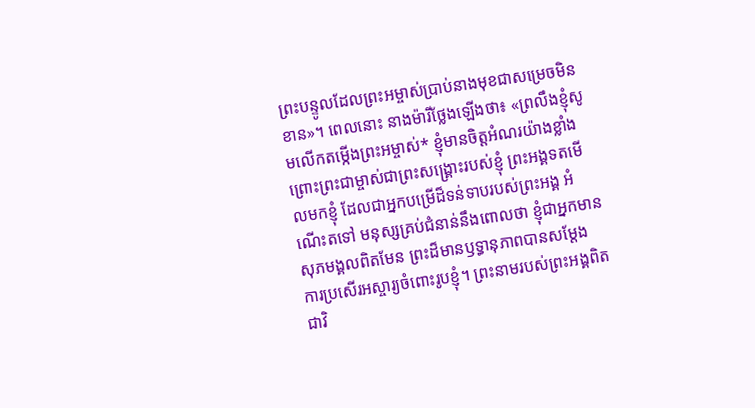ព្រះបន្ទូលដែលព្រះអម្ចាស់ប្រាប់នាងមុខជាសម្រេចមិនខាន»។ ពេលនោះ នាងម៉ារីថ្លែងឡើងថា៖ «ព្រលឹងខ្ញុំសូមលើកតម្កើងព្រះអម្ចាស់* ខ្ញុំមានចិត្តអំណរយ៉ាងខ្លាំង ព្រោះព្រះជាម្ចាស់ជាព្រះសង្គ្រោះរបស់ខ្ញុំ ព្រះអង្គទតមើលមកខ្ញុំ ដែលជាអ្នកបម្រើដ៏ទន់ទាបរបស់ព្រះអង្គ អំណើះតទៅ មនុស្សគ្រប់ជំនាន់នឹងពោលថា ខ្ញុំជាអ្នកមានសុភមង្គលពិតមែន ព្រះដ៏មានឫទ្ធានុភាពបានសម្តែង ការប្រសើរអស្ចារ្យចំពោះរូបខ្ញុំ។ ព្រះនាមរបស់ព្រះអង្គពិតជាវិ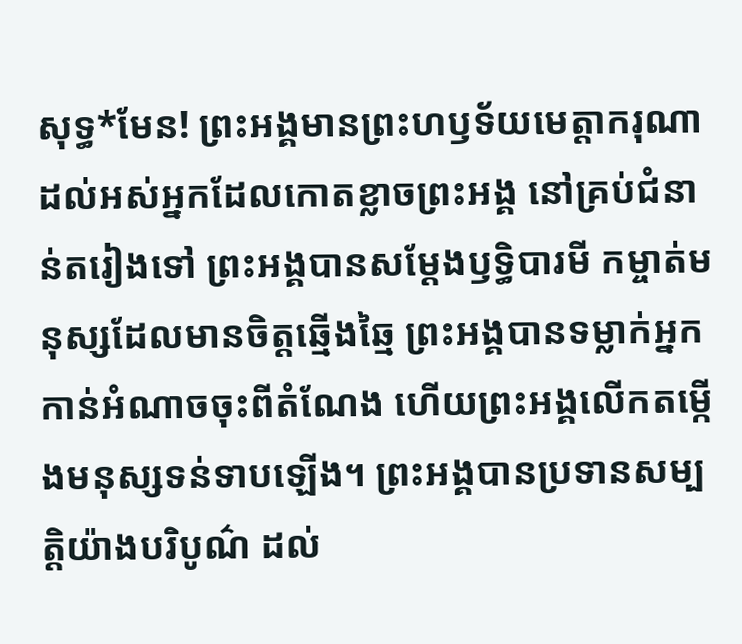សុទ្ធ*មែន! ព្រះអង្គមានព្រះហឫទ័យមេត្តាករុណា ដល់អស់អ្នកដែលកោតខ្លាចព្រះអង្គ នៅគ្រប់ជំនាន់តរៀងទៅ ព្រះអង្គបានសម្តែងឫទ្ធិបារមី កម្ចាត់មនុស្សដែលមានចិត្តឆ្មើងឆ្មៃ ព្រះអង្គបានទម្លាក់អ្នកកាន់អំណាចចុះពីតំណែង ហើយព្រះអង្គលើកតម្កើងមនុស្សទន់ទាបឡើង។ ព្រះអង្គបានប្រទានសម្បត្តិយ៉ាងបរិបូណ៌ ដល់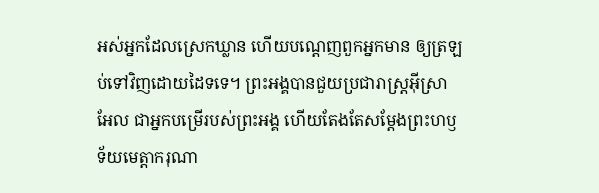អស់អ្នកដែលស្រេកឃ្លាន ហើយបណ្ដេញពួកអ្នកមាន ឲ្យត្រឡប់ទៅវិញដោយដៃទទេ។ ព្រះអង្គបានជួយប្រជារាស្ត្រអ៊ីស្រាអែល ជាអ្នកបម្រើរបស់ព្រះអង្គ ហើយតែងតែសម្តែងព្រះហឫទ័យមេត្តាករុណា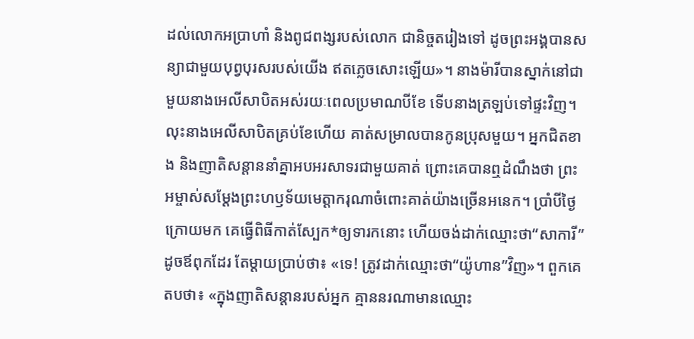ដល់លោកអប្រាហាំ និងពូជពង្សរបស់លោក ជានិច្ចតរៀងទៅ ដូចព្រះអង្គបានសន្យាជាមួយបុព្វបុរសរបស់យើង ឥតភ្លេចសោះឡើយ»។ នាងម៉ារីបានស្នាក់នៅជាមួយនាងអេលីសាបិតអស់រយៈពេលប្រមាណបីខែ ទើបនាងត្រឡប់ទៅផ្ទះវិញ។ លុះនាងអេលីសាបិតគ្រប់ខែហើយ គាត់សម្រាលបានកូនប្រុសមួយ។ អ្នកជិតខាង និងញាតិសន្ដាននាំគ្នាអបអរសាទរជាមួយគាត់ ព្រោះគេបានឮដំណឹងថា ព្រះអម្ចាស់សម្តែងព្រះហឫទ័យមេត្តាករុណាចំពោះគាត់យ៉ាងច្រើនអនេក។ ប្រាំបីថ្ងៃក្រោយមក គេធ្វើពិធីកាត់ស្បែក*ឲ្យទារកនោះ ហើយចង់ដាក់ឈ្មោះថា“សាការី”ដូចឪពុកដែរ តែម្ដាយប្រាប់ថា៖ «ទេ! ត្រូវដាក់ឈ្មោះថា“យ៉ូហាន”វិញ»។ ពួកគេតបថា៖ «ក្នុងញាតិសន្ដានរបស់អ្នក គ្មាននរណាមានឈ្មោះ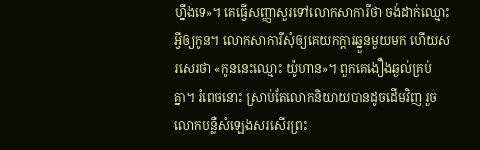ហ្នឹងទេ»។ គេធ្វើសញ្ញាសួរទៅលោកសាការីថា ចង់ដាក់ឈ្មោះអ្វីឲ្យកូន។ លោកសាការីសុំឲ្យគេយកក្ដារឆ្នួនមួយមក ហើយសរសេរថា «កូននេះឈ្មោះ យ៉ូហាន»។ ពួកគេងឿងឆ្ងល់គ្រប់គ្នា។ រំពេចនោះ ស្រាប់តែលោកនិយាយបានដូចដើមវិញ រួចលោកបន្លឺសំឡេងសរសើរព្រះ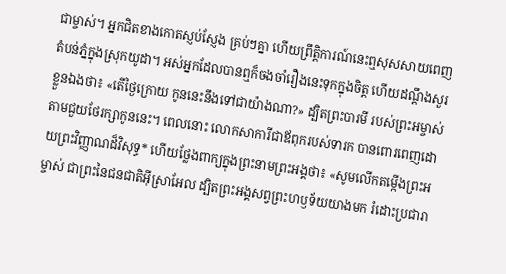ជាម្ចាស់។ អ្នកជិតខាងកោតស្ញប់ស្ញែង គ្រប់ៗគ្នា ហើយព្រឹត្តិការណ៍នេះឮសុសសាយពេញតំបន់ភ្នំក្នុងស្រុកយូដា។ អស់អ្នកដែលបានឮក៏ចងចាំរឿងនេះទុកក្នុងចិត្ត ហើយដណ្ដឹងសួរខ្លួនឯងថា៖ «តើថ្ងៃក្រោយ កូននេះនឹងទៅជាយ៉ាងណា?» ដ្បិតព្រះបារមី របស់ព្រះអម្ចាស់តាមជួយថែរក្សាកូននេះ។ ពេលនោះ លោកសាការីជាឪពុករបស់ទារក បានពោរពេញដោយព្រះវិញ្ញាណដ៏វិសុទ្ធ* ហើយថ្លែងពាក្យក្នុងព្រះនាមព្រះអង្គថា៖ «សូមលើកតម្កើងព្រះអម្ចាស់ ជាព្រះនៃជនជាតិអ៊ីស្រាអែល ដ្បិតព្រះអង្គសព្វព្រះហឫទ័យយាងមក រំដោះប្រជារា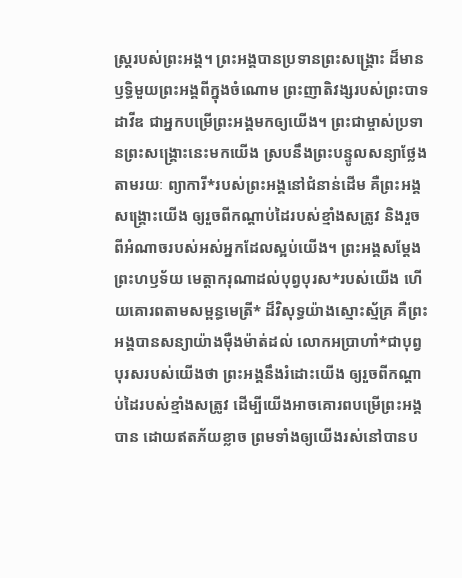ស្ត្ររបស់ព្រះអង្គ។ ព្រះអង្គបានប្រទានព្រះសង្គ្រោះ ដ៏មានឫទ្ធិមួយព្រះអង្គពីក្នុងចំណោម ព្រះញាតិវង្សរបស់ព្រះបាទដាវីឌ ជាអ្នកបម្រើព្រះអង្គមកឲ្យយើង។ ព្រះជាម្ចាស់ប្រទានព្រះសង្គ្រោះនេះមកយើង ស្របនឹងព្រះបន្ទូលសន្យាថ្លែងតាមរយៈ ព្យាការី*របស់ព្រះអង្គនៅជំនាន់ដើម គឺព្រះអង្គសង្គ្រោះយើង ឲ្យរួចពីកណ្ដាប់ដៃរបស់ខ្មាំងសត្រូវ និងរួចពីអំណាចរបស់អស់អ្នកដែលស្អប់យើង។ ព្រះអង្គសម្តែងព្រះហឫទ័យ មេត្តាករុណាដល់បុព្វបុរស*របស់យើង ហើយគោរពតាមសម្ពន្ធមេត្រី* ដ៏វិសុទ្ធយ៉ាងស្មោះស្ម័គ្រ គឺព្រះអង្គបានសន្យាយ៉ាងម៉ឺងម៉ាត់ដល់ លោកអប្រាហាំ*ជាបុព្វបុរសរបស់យើងថា ព្រះអង្គនឹងរំដោះយើង ឲ្យរួចពីកណ្ដាប់ដៃរបស់ខ្មាំងសត្រូវ ដើម្បីយើងអាចគោរពបម្រើព្រះអង្គបាន ដោយឥតភ័យខ្លាច ព្រមទាំងឲ្យយើងរស់នៅបានប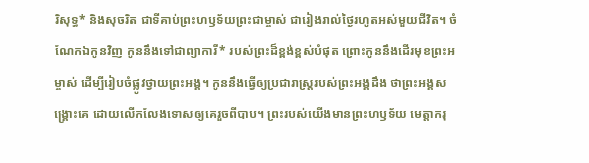រិសុទ្ធ* និងសុចរិត ជាទីគាប់ព្រះហឫទ័យព្រះជាម្ចាស់ ជារៀងរាល់ថ្ងៃរហូតអស់មួយជីវិត។ ចំណែកឯកូនវិញ កូននឹងទៅជាព្យាការី* របស់ព្រះដ៏ខ្ពង់ខ្ពស់បំផុត ព្រោះកូននឹងដើរមុខព្រះអម្ចាស់ ដើម្បីរៀបចំផ្លូវថ្វាយព្រះអង្គ។ កូននឹងធ្វើឲ្យប្រជារាស្ត្ររបស់ព្រះអង្គដឹង ថាព្រះអង្គសង្គ្រោះគេ ដោយលើកលែងទោសឲ្យគេរួចពីបាប។ ព្រះរបស់យើងមានព្រះហឫទ័យ មេត្តាករុ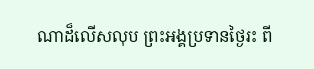ណាដ៏លើសលុប ព្រះអង្គប្រទានថ្ងៃរះ ពី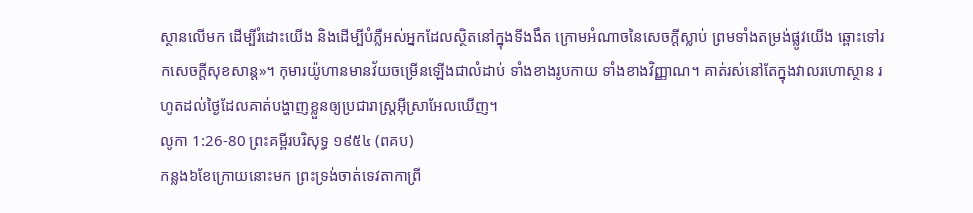ស្ថានលើមក ដើម្បីរំដោះយើង និងដើម្បីបំភ្លឺអស់អ្នកដែលស្ថិតនៅក្នុងទីងងឹត ក្រោមអំណាចនៃសេចក្ដីស្លាប់ ព្រមទាំងតម្រង់ផ្លូវយើង ឆ្ពោះទៅរកសេចក្ដីសុខសាន្ត»។ កុមារយ៉ូហានមានវ័យចម្រើនឡើងជាលំដាប់ ទាំងខាងរូបកាយ ទាំងខាងវិញ្ញាណ។ គាត់រស់នៅតែក្នុងវាលរហោស្ថាន រហូតដល់ថ្ងៃដែលគាត់បង្ហាញខ្លួនឲ្យប្រជារាស្ត្រអ៊ីស្រាអែលឃើញ។
លូកា 1:26-80 ព្រះគម្ពីរបរិសុទ្ធ ១៩៥៤ (ពគប)
កន្លង៦ខែក្រោយនោះមក ព្រះទ្រង់ចាត់ទេវតាកាព្រី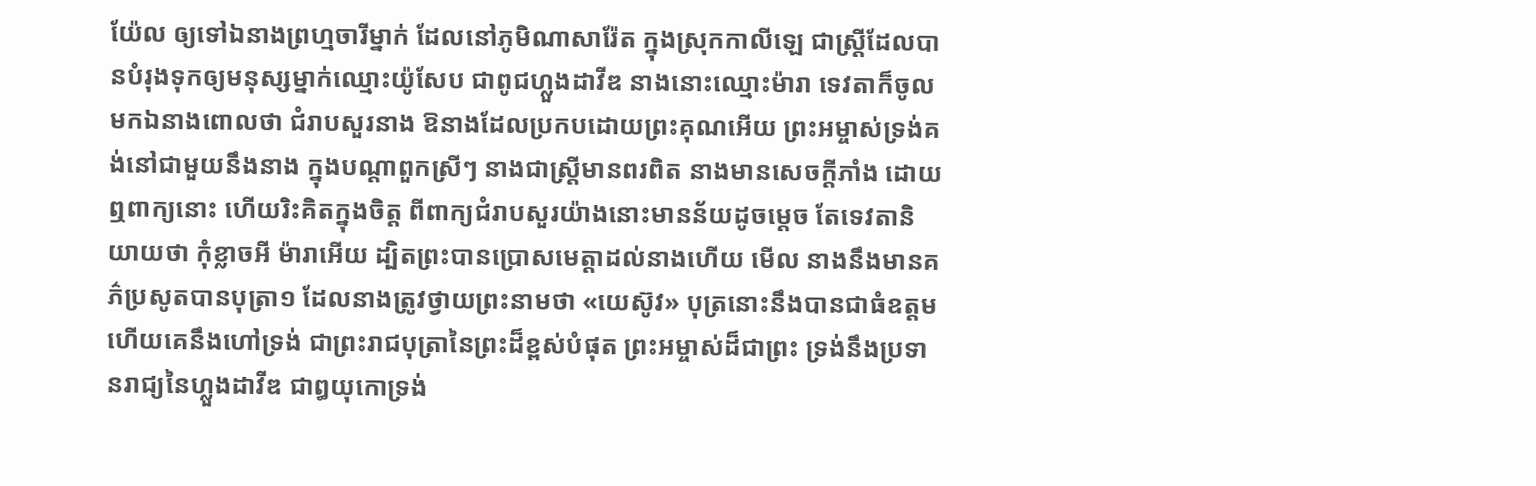យ៉ែល ឲ្យទៅឯនាងព្រហ្មចារីម្នាក់ ដែលនៅភូមិណាសារ៉ែត ក្នុងស្រុកកាលីឡេ ជាស្ត្រីដែលបានបំរុងទុកឲ្យមនុស្សម្នាក់ឈ្មោះយ៉ូសែប ជាពូជហ្លួងដាវីឌ នាងនោះឈ្មោះម៉ារា ទេវតាក៏ចូលមកឯនាងពោលថា ជំរាបសួរនាង ឱនាងដែលប្រកបដោយព្រះគុណអើយ ព្រះអម្ចាស់ទ្រង់គង់នៅជាមួយនឹងនាង ក្នុងបណ្តាពួកស្រីៗ នាងជាស្ត្រីមានពរពិត នាងមានសេចក្ដីភាំង ដោយឮពាក្យនោះ ហើយរិះគិតក្នុងចិត្ត ពីពាក្យជំរាបសួរយ៉ាងនោះមានន័យដូចម្តេច តែទេវតានិយាយថា កុំខ្លាចអី ម៉ារាអើយ ដ្បិតព្រះបានប្រោសមេត្តាដល់នាងហើយ មើល នាងនឹងមានគភ៌ប្រសូតបានបុត្រា១ ដែលនាងត្រូវថ្វាយព្រះនាមថា «យេស៊ូវ» បុត្រនោះនឹងបានជាធំឧត្តម ហើយគេនឹងហៅទ្រង់ ជាព្រះរាជបុត្រានៃព្រះដ៏ខ្ពស់បំផុត ព្រះអម្ចាស់ដ៏ជាព្រះ ទ្រង់នឹងប្រទានរាជ្យនៃហ្លួងដាវីឌ ជាឰយុកោទ្រង់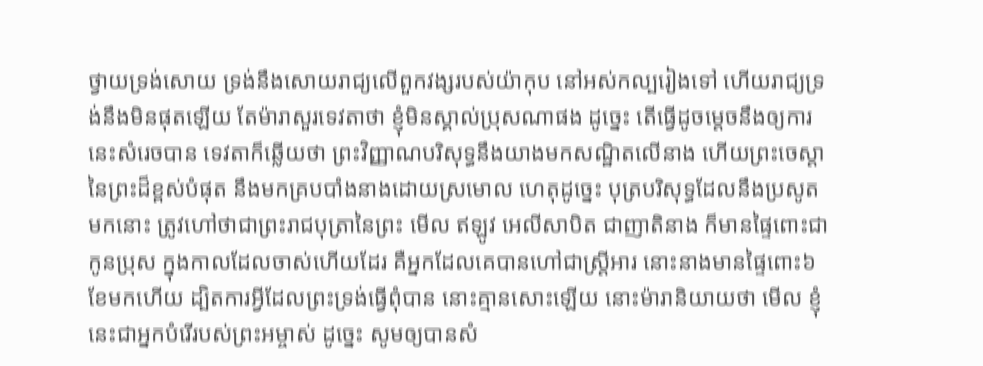ថ្វាយទ្រង់សោយ ទ្រង់នឹងសោយរាជ្យលើពួកវង្សរបស់យ៉ាកុប នៅអស់កល្បរៀងទៅ ហើយរាជ្យទ្រង់នឹងមិនផុតឡើយ តែម៉ារាសួរទេវតាថា ខ្ញុំមិនស្គាល់ប្រុសណាផង ដូច្នេះ តើធ្វើដូចម្តេចនឹងឲ្យការនេះសំរេចបាន ទេវតាក៏ឆ្លើយថា ព្រះវិញ្ញាណបរិសុទ្ធនឹងយាងមកសណ្ឋិតលើនាង ហើយព្រះចេស្តានៃព្រះដ៏ខ្ពស់បំផុត នឹងមកគ្របបាំងនាងដោយស្រមោល ហេតុដូច្នេះ បុត្របរិសុទ្ធដែលនឹងប្រសូតមកនោះ ត្រូវហៅថាជាព្រះរាជបុត្រានៃព្រះ មើល ឥឡូវ អេលីសាបិត ជាញាតិនាង ក៏មានផ្ទៃពោះជាកូនប្រុស ក្នុងកាលដែលចាស់ហើយដែរ គឺអ្នកដែលគេបានហៅជាស្ត្រីអារ នោះនាងមានផ្ទៃពោះ៦ខែមកហើយ ដ្បិតការអ្វីដែលព្រះទ្រង់ធ្វើពុំបាន នោះគ្មានសោះឡើយ នោះម៉ារានិយាយថា មើល ខ្ញុំនេះជាអ្នកបំរើរបស់ព្រះអម្ចាស់ ដូច្នេះ សូមឲ្យបានសំ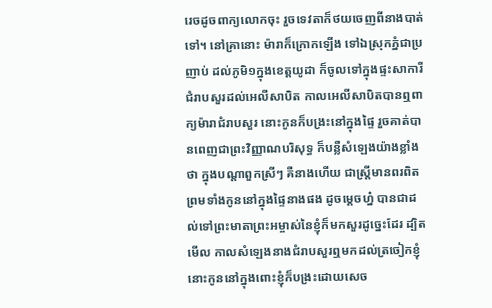រេចដូចពាក្យលោកចុះ រួចទេវតាក៏ថយចេញពីនាងបាត់ទៅ។ នៅគ្រានោះ ម៉ារាក៏ក្រោកឡើង ទៅឯស្រុកភ្នំជាប្រញាប់ ដល់ភូមិ១ក្នុងខេត្តយូដា ក៏ចូលទៅក្នុងផ្ទះសាការី ជំរាបសួរដល់អេលីសាបិត កាលអេលីសាបិតបានឮពាក្យម៉ារាជំរាបសួរ នោះកូនក៏បង្រះនៅក្នុងផ្ទៃ រួចគាត់បានពេញជាព្រះវិញ្ញាណបរិសុទ្ធ ក៏បន្លឺសំឡេងយ៉ាងខ្លាំងថា ក្នុងបណ្តាពួកស្រីៗ គឺនាងហើយ ជាស្ត្រីមានពរពិត ព្រមទាំងកូននៅក្នុងផ្ទៃនាងផង ដូចម្តេចហ្ន៎ បានជាដល់ទៅព្រះមាតាព្រះអម្ចាស់នៃខ្ញុំក៏មកសួរដូច្នេះដែរ ដ្បិតមើល កាលសំឡេងនាងជំរាបសួរឮមកដល់ត្រចៀកខ្ញុំ នោះកូននៅក្នុងពោះខ្ញុំក៏បង្រះដោយសេច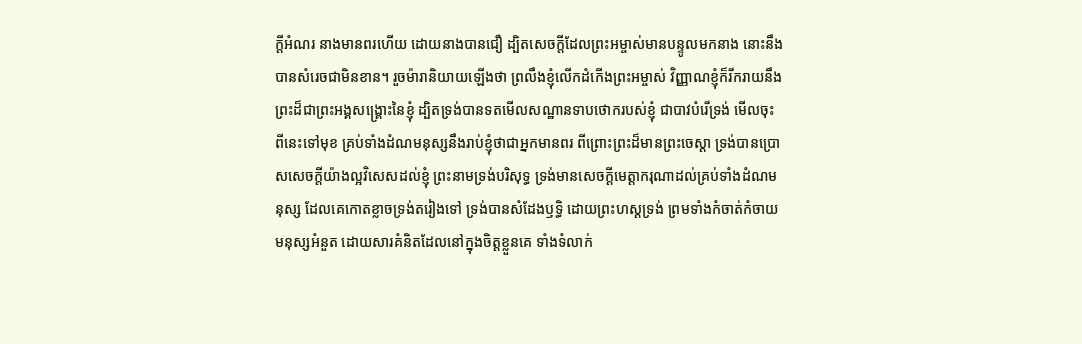ក្ដីអំណរ នាងមានពរហើយ ដោយនាងបានជឿ ដ្បិតសេចក្ដីដែលព្រះអម្ចាស់មានបន្ទូលមកនាង នោះនឹងបានសំរេចជាមិនខាន។ រួចម៉ារានិយាយឡើងថា ព្រលឹងខ្ញុំលើកដំកើងព្រះអម្ចាស់ វិញ្ញាណខ្ញុំក៏រីករាយនឹងព្រះដ៏ជាព្រះអង្គសង្គ្រោះនៃខ្ញុំ ដ្បិតទ្រង់បានទតមើលសណ្ឋានទាបថោករបស់ខ្ញុំ ជាបាវបំរើទ្រង់ មើលចុះ ពីនេះទៅមុខ គ្រប់ទាំងដំណមនុស្សនឹងរាប់ខ្ញុំថាជាអ្នកមានពរ ពីព្រោះព្រះដ៏មានព្រះចេស្តា ទ្រង់បានប្រោសសេចក្ដីយ៉ាងល្អវិសេសដល់ខ្ញុំ ព្រះនាមទ្រង់បរិសុទ្ធ ទ្រង់មានសេចក្ដីមេត្តាករុណាដល់គ្រប់ទាំងដំណមនុស្ស ដែលគេកោតខ្លាចទ្រង់តរៀងទៅ ទ្រង់បានសំដែងឫទ្ធិ ដោយព្រះហស្តទ្រង់ ព្រមទាំងកំចាត់កំចាយមនុស្សអំនួត ដោយសារគំនិតដែលនៅក្នុងចិត្តខ្លួនគេ ទាំងទំលាក់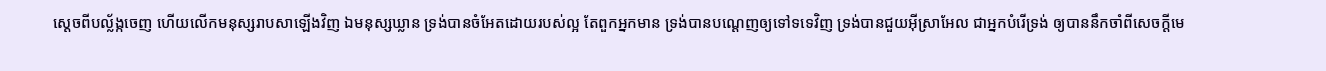ស្តេចពីបល្ល័ង្កចេញ ហើយលើកមនុស្សរាបសាឡើងវិញ ឯមនុស្សឃ្លាន ទ្រង់បានចំអែតដោយរបស់ល្អ តែពួកអ្នកមាន ទ្រង់បានបណ្តេញឲ្យទៅទទេវិញ ទ្រង់បានជួយអ៊ីស្រាអែល ជាអ្នកបំរើទ្រង់ ឲ្យបាននឹកចាំពីសេចក្ដីមេ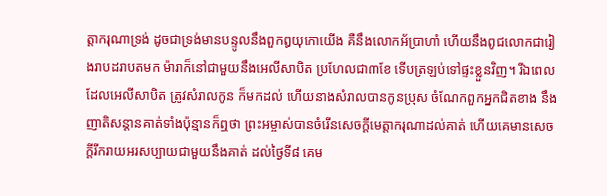ត្តាករុណាទ្រង់ ដូចជាទ្រង់មានបន្ទូលនឹងពួកឰយុកោយើង គឺនឹងលោកអ័ប្រាហាំ ហើយនឹងពូជលោកជារៀងរាបដរាបតមក ម៉ារាក៏នៅជាមួយនឹងអេលីសាបិត ប្រហែលជា៣ខែ ទើបត្រឡប់ទៅផ្ទះខ្លួនវិញ។ រីឯពេលដែលអេលីសាបិត ត្រូវសំរាលកូន ក៏មកដល់ ហើយនាងសំរាលបានកូនប្រុស ចំណែកពួកអ្នកជិតខាង នឹងញាតិសន្តានគាត់ទាំងប៉ុន្មានក៏ឮថា ព្រះអម្ចាស់បានចំរើនសេចក្ដីមេត្តាករុណាដល់គាត់ ហើយគេមានសេចក្ដីរីករាយអរសប្បាយជាមួយនឹងគាត់ ដល់ថ្ងៃទី៨ គេម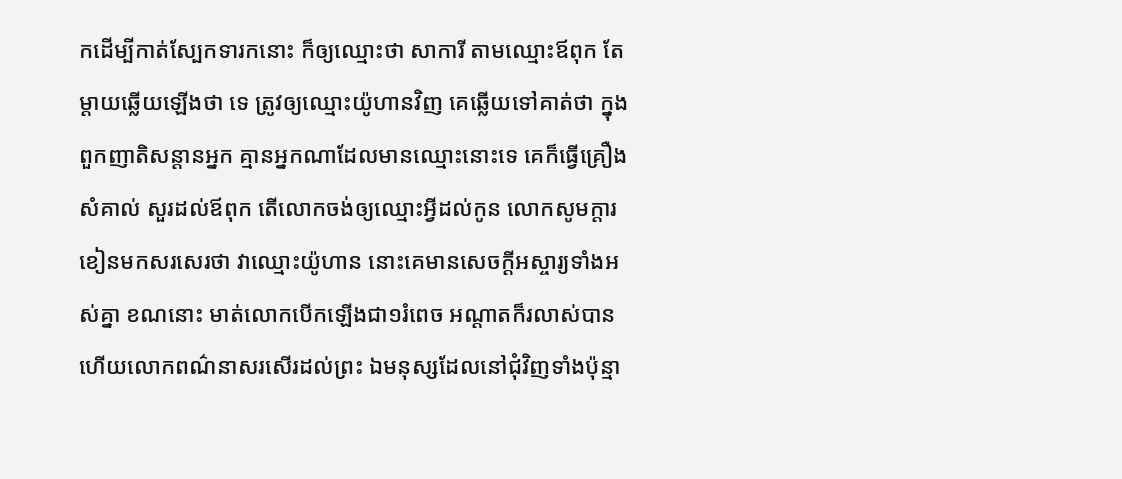កដើម្បីកាត់ស្បែកទារកនោះ ក៏ឲ្យឈ្មោះថា សាការី តាមឈ្មោះឪពុក តែម្តាយឆ្លើយឡើងថា ទេ ត្រូវឲ្យឈ្មោះយ៉ូហានវិញ គេឆ្លើយទៅគាត់ថា ក្នុងពួកញាតិសន្តានអ្នក គ្មានអ្នកណាដែលមានឈ្មោះនោះទេ គេក៏ធ្វើគ្រឿងសំគាល់ សួរដល់ឪពុក តើលោកចង់ឲ្យឈ្មោះអ្វីដល់កូន លោកសូមក្តារខៀនមកសរសេរថា វាឈ្មោះយ៉ូហាន នោះគេមានសេចក្ដីអស្ចារ្យទាំងអស់គ្នា ខណនោះ មាត់លោកបើកឡើងជា១រំពេច អណ្តាតក៏រលាស់បាន ហើយលោកពណ៌នាសរសើរដល់ព្រះ ឯមនុស្សដែលនៅជុំវិញទាំងប៉ុន្មា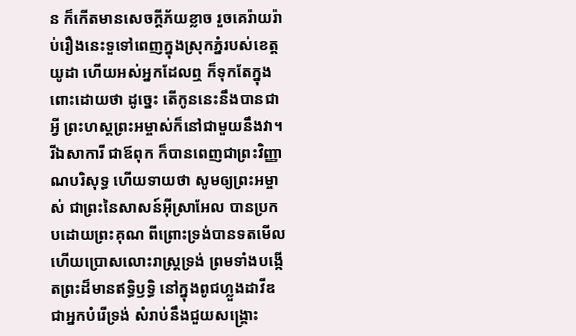ន ក៏កើតមានសេចក្ដីភ័យខ្លាច រួចគេរ៉ាយរ៉ាប់រឿងនេះទួទៅពេញក្នុងស្រុកភ្នំរបស់ខេត្តយូដា ហើយអស់អ្នកដែលឮ ក៏ទុកតែក្នុងពោះដោយថា ដូច្នេះ តើកូននេះនឹងបានជាអ្វី ព្រះហស្តព្រះអម្ចាស់ក៏នៅជាមួយនឹងវា។ រីឯសាការី ជាឪពុក ក៏បានពេញជាព្រះវិញ្ញាណបរិសុទ្ធ ហើយទាយថា សូមឲ្យព្រះអម្ចាស់ ជាព្រះនៃសាសន៍អ៊ីស្រាអែល បានប្រកបដោយព្រះគុណ ពីព្រោះទ្រង់បានទតមើល ហើយប្រោសលោះរាស្ត្រទ្រង់ ព្រមទាំងបង្កើតព្រះដ៏មានឥទ្ធិឫទ្ធិ នៅក្នុងពូជហ្លួងដាវីឌ ជាអ្នកបំរើទ្រង់ សំរាប់នឹងជួយសង្គ្រោះ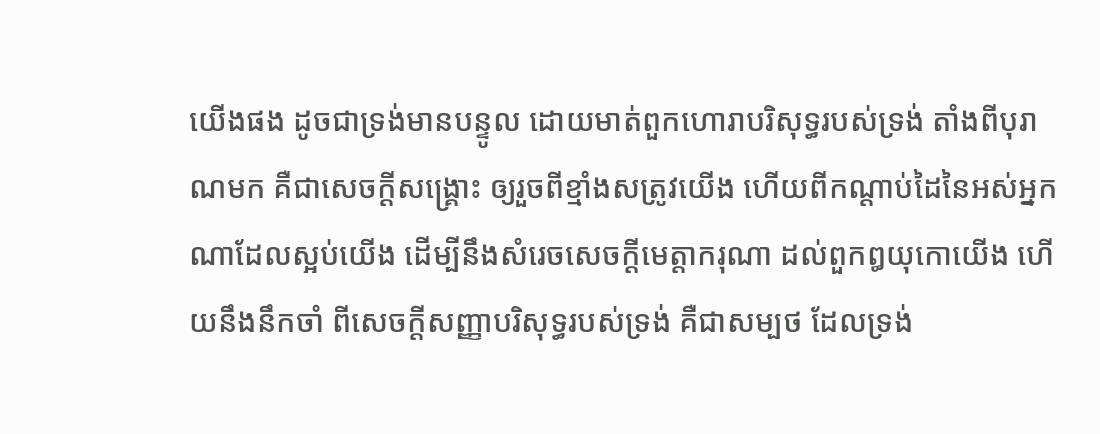យើងផង ដូចជាទ្រង់មានបន្ទូល ដោយមាត់ពួកហោរាបរិសុទ្ធរបស់ទ្រង់ តាំងពីបុរាណមក គឺជាសេចក្ដីសង្គ្រោះ ឲ្យរួចពីខ្មាំងសត្រូវយើង ហើយពីកណ្តាប់ដៃនៃអស់អ្នកណាដែលស្អប់យើង ដើម្បីនឹងសំរេចសេចក្ដីមេត្តាករុណា ដល់ពួកឰយុកោយើង ហើយនឹងនឹកចាំ ពីសេចក្ដីសញ្ញាបរិសុទ្ធរបស់ទ្រង់ គឺជាសម្បថ ដែលទ្រង់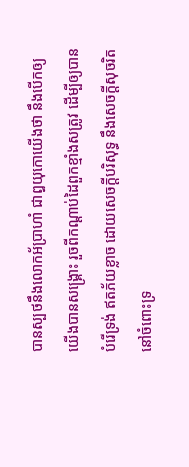បានស្បថនឹងលោកអ័ប្រាហាំ ជាឰយុកោយើងថា នឹងបើកឲ្យយើងបានសង្គ្រោះ រួចពីកណ្តាប់ដៃពួកខ្មាំងសត្រូវ ដើម្បីឲ្យបានបំរើទ្រង់ ឥតភ័យខ្លាច ដោយសេចក្ដីបរិសុទ្ធ នឹងសេចក្ដីសុចរិត នៅចំពោះទ្រ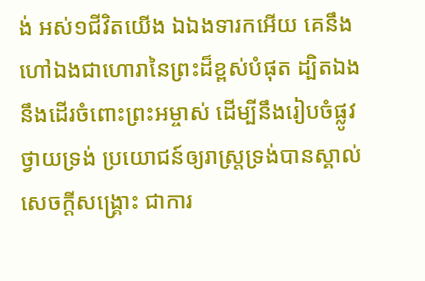ង់ អស់១ជីវិតយើង ឯឯងទារកអើយ គេនឹងហៅឯងជាហោរានៃព្រះដ៏ខ្ពស់បំផុត ដ្បិតឯងនឹងដើរចំពោះព្រះអម្ចាស់ ដើម្បីនឹងរៀបចំផ្លូវថ្វាយទ្រង់ ប្រយោជន៍ឲ្យរាស្ត្រទ្រង់បានស្គាល់សេចក្ដីសង្គ្រោះ ជាការ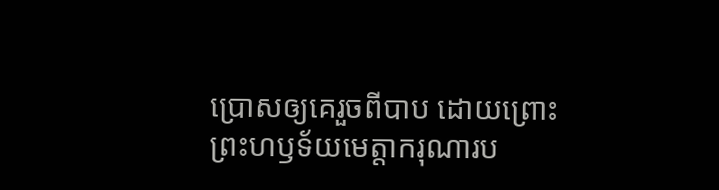ប្រោសឲ្យគេរួចពីបាប ដោយព្រោះព្រះហឫទ័យមេត្តាករុណារប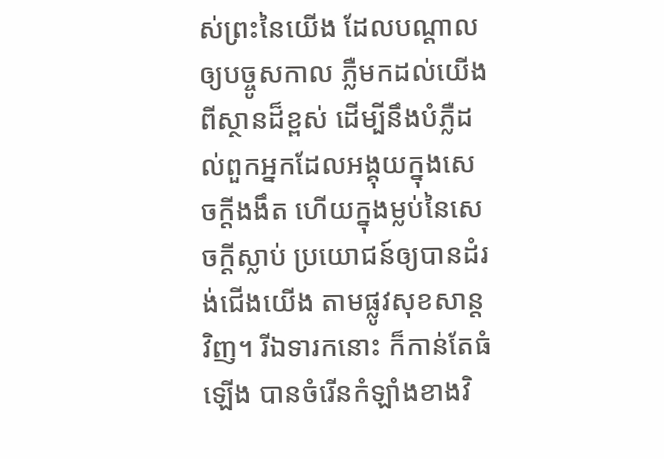ស់ព្រះនៃយើង ដែលបណ្តាលឲ្យបច្ចូសកាល ភ្លឺមកដល់យើងពីស្ថានដ៏ខ្ពស់ ដើម្បីនឹងបំភ្លឺដល់ពួកអ្នកដែលអង្គុយក្នុងសេចក្ដីងងឹត ហើយក្នុងម្លប់នៃសេចក្ដីស្លាប់ ប្រយោជន៍ឲ្យបានដំរង់ជើងយើង តាមផ្លូវសុខសាន្តវិញ។ រីឯទារកនោះ ក៏កាន់តែធំឡើង បានចំរើនកំឡាំងខាងវិ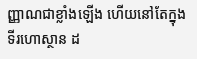ញ្ញាណជាខ្លាំងឡើង ហើយនៅតែក្នុងទីរហោស្ថាន ដ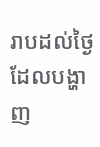រាបដល់ថ្ងៃ ដែលបង្ហាញ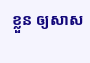ខ្លួន ឲ្យសាស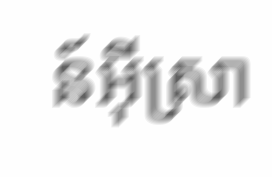ន៍អ៊ីស្រា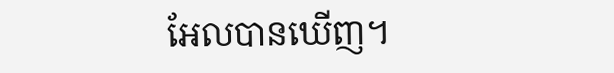អែលបានឃើញ។